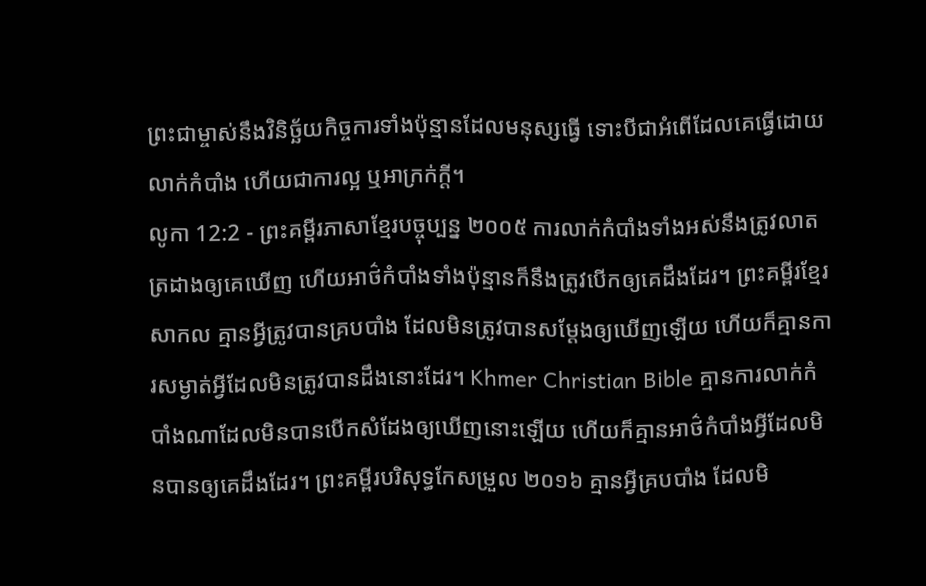ព្រះជាម្ចាស់នឹងវិនិច្ឆ័យកិច្ចការទាំងប៉ុន្មានដែលមនុស្សធ្វើ ទោះបីជាអំពើដែលគេធ្វើដោយលាក់កំបាំង ហើយជាការល្អ ឬអាក្រក់ក្ដី។
លូកា 12:2 - ព្រះគម្ពីរភាសាខ្មែរបច្ចុប្បន្ន ២០០៥ ការលាក់កំបាំងទាំងអស់នឹងត្រូវលាតត្រដាងឲ្យគេឃើញ ហើយអាថ៌កំបាំងទាំងប៉ុន្មានក៏នឹងត្រូវបើកឲ្យគេដឹងដែរ។ ព្រះគម្ពីរខ្មែរសាកល គ្មានអ្វីត្រូវបានគ្របបាំង ដែលមិនត្រូវបានសម្ដែងឲ្យឃើញឡើយ ហើយក៏គ្មានការសម្ងាត់អ្វីដែលមិនត្រូវបានដឹងនោះដែរ។ Khmer Christian Bible គ្មានការលាក់កំបាំងណាដែលមិនបានបើកសំដែងឲ្យឃើញនោះឡើយ ហើយក៏គ្មានអាថ៌កំបាំងអ្វីដែលមិនបានឲ្យគេដឹងដែរ។ ព្រះគម្ពីរបរិសុទ្ធកែសម្រួល ២០១៦ គ្មានអ្វីគ្របបាំង ដែលមិ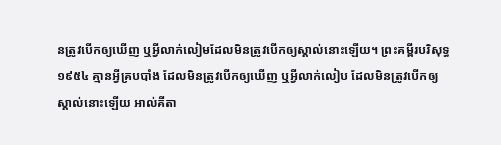នត្រូវបើកឲ្យឃើញ ឬអ្វីលាក់លៀមដែលមិនត្រូវបើកឲ្យស្គាល់នោះឡើយ។ ព្រះគម្ពីរបរិសុទ្ធ ១៩៥៤ គ្មានអ្វីគ្របបាំង ដែលមិនត្រូវបើកឲ្យឃើញ ឬអ្វីលាក់លៀប ដែលមិនត្រូវបើកឲ្យស្គាល់នោះឡើយ អាល់គីតា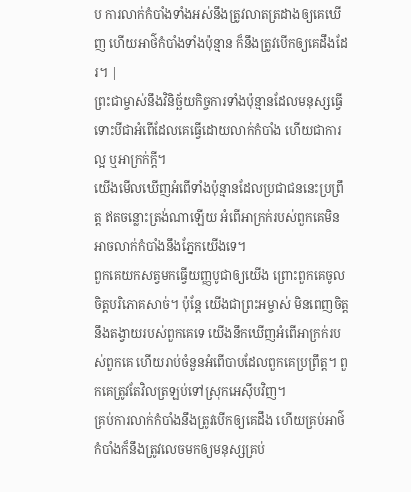ប ការលាក់កំបាំងទាំងអស់នឹងត្រូវលាតត្រដាងឲ្យគេឃើញ ហើយអាថ៌កំបាំងទាំងប៉ុន្មាន ក៏នឹងត្រូវបើកឲ្យគេដឹងដែរ។ |
ព្រះជាម្ចាស់នឹងវិនិច្ឆ័យកិច្ចការទាំងប៉ុន្មានដែលមនុស្សធ្វើ ទោះបីជាអំពើដែលគេធ្វើដោយលាក់កំបាំង ហើយជាការល្អ ឬអាក្រក់ក្ដី។
យើងមើលឃើញអំពើទាំងប៉ុន្មានដែលប្រជាជននេះប្រព្រឹត្ត ឥតចន្លោះត្រង់ណាឡើយ អំពើអាក្រក់របស់ពួកគេមិនអាចលាក់កំបាំងនឹងភ្នែកយើងទេ។
ពួកគេយកសត្វមកធ្វើយញ្ញបូជាឲ្យយើង ព្រោះពួកគេចូលចិត្តបរិភោគសាច់។ ប៉ុន្តែ យើងជាព្រះអម្ចាស់ មិនពេញចិត្តនឹងតង្វាយរបស់ពួកគេទេ យើងនឹកឃើញអំពើអាក្រក់របស់ពួកគេ ហើយរាប់ចំនួនអំពើបាបដែលពួកគេប្រព្រឹត្ត។ ពួកគេត្រូវតែវិលត្រឡប់ទៅស្រុកអេស៊ីបវិញ។
គ្រប់ការលាក់កំបាំងនឹងត្រូវបើកឲ្យគេដឹង ហើយគ្រប់អាថ៌កំបាំងក៏នឹងត្រូវលេចមកឲ្យមនុស្សគ្រប់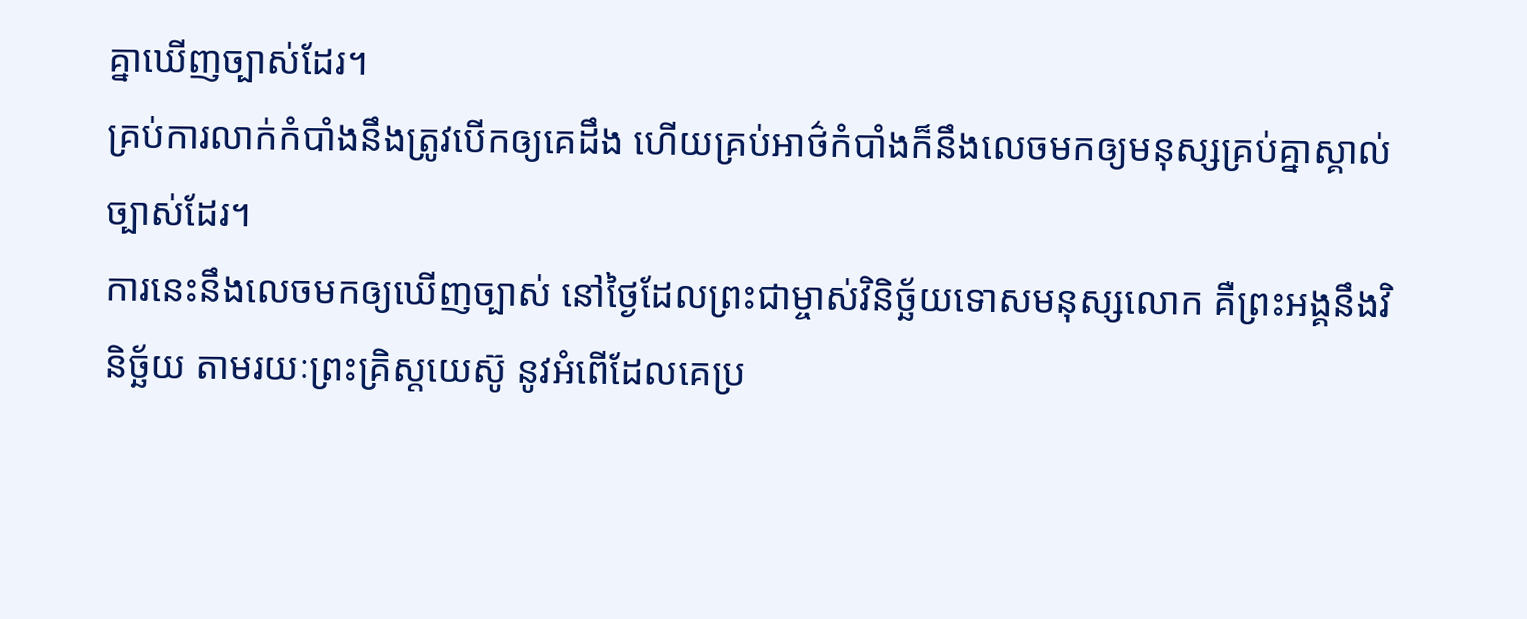គ្នាឃើញច្បាស់ដែរ។
គ្រប់ការលាក់កំបាំងនឹងត្រូវបើកឲ្យគេដឹង ហើយគ្រប់អាថ៌កំបាំងក៏នឹងលេចមកឲ្យមនុស្សគ្រប់គ្នាស្គាល់ច្បាស់ដែរ។
ការនេះនឹងលេចមកឲ្យឃើញច្បាស់ នៅថ្ងៃដែលព្រះជាម្ចាស់វិនិច្ឆ័យទោសមនុស្សលោក គឺព្រះអង្គនឹងវិនិច្ឆ័យ តាមរយៈព្រះគ្រិស្តយេស៊ូ នូវអំពើដែលគេប្រ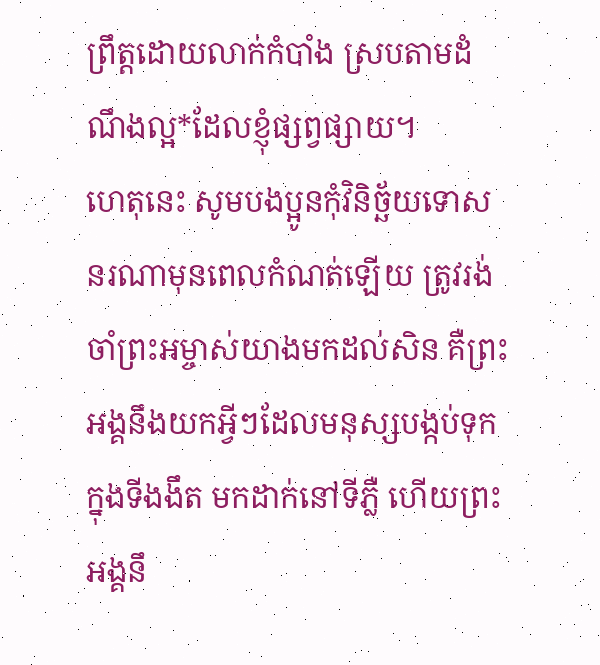ព្រឹត្តដោយលាក់កំបាំង ស្របតាមដំណឹងល្អ*ដែលខ្ញុំផ្សព្វផ្សាយ។
ហេតុនេះ សូមបងប្អូនកុំវិនិច្ឆ័យទោសនរណាមុនពេលកំណត់ឡើយ ត្រូវរង់ចាំព្រះអម្ចាស់យាងមកដល់សិន គឺព្រះអង្គនឹងយកអ្វីៗដែលមនុស្សបង្កប់ទុកក្នុងទីងងឹត មកដាក់នៅទីភ្លឺ ហើយព្រះអង្គនឹ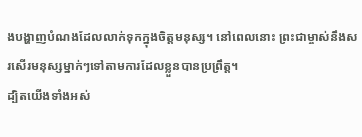ងបង្ហាញបំណងដែលលាក់ទុកក្នុងចិត្តមនុស្ស។ នៅពេលនោះ ព្រះជាម្ចាស់នឹងសរសើរមនុស្សម្នាក់ៗទៅតាមការដែលខ្លួនបានប្រព្រឹត្ត។
ដ្បិតយើងទាំងអស់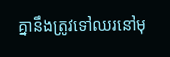គ្នានឹងត្រូវទៅឈរនៅមុ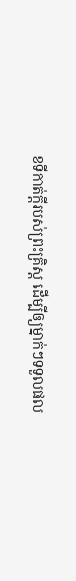ខទីកាត់ក្ដីរបស់ព្រះគ្រិស្ត ដើម្បីឲ្យម្នាក់ៗទទួលផល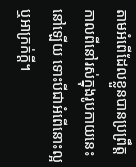តាមអំពើដែលខ្លួនបានប្រព្រឹត្ត កាលពីនៅរស់ក្នុងរូបកាយនេះនៅឡើយ ទោះបីជាអំពើនោះល្អ ឬអាក្រក់ក្ដី។